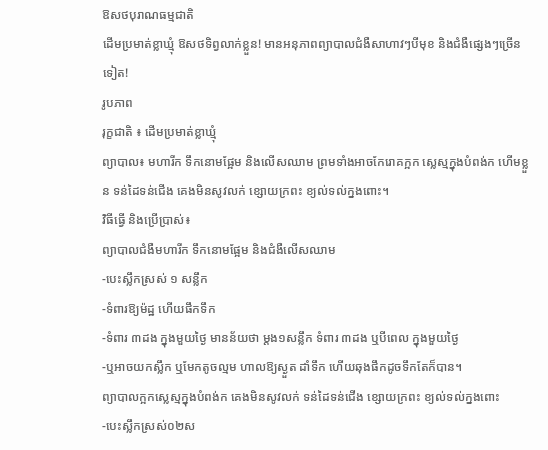ឱសថបុរាណធម្មជាតិ
ដើមប្រមាត់ខ្លាឃ្មុំ ឱសថទិព្វលាក់ខ្លួន! មានអនុភាពព្យាបាលជំងឺសាហាវៗបីមុខ និងជំងឺផ្សេងៗច្រើនទៀត!
រូបភាព
រុក្ខជាតិ ៖ ដើមប្រមាត់ខ្លាឃ្មុំ
ព្យាបាល៖ មហារីក ទឹកនោមផ្អែម និងលើសឈាម ព្រមទាំងអាចកែរោគក្អក ស្លេស្មក្នុងបំពង់ក ហើមខ្លួន ទន់ដៃទន់ជើង គេងមិនសូវលក់ ខ្សោយក្រពះ ខ្យល់ទល់ក្នងពោះ។
វិធីធ្វើ និងប្រើប្រាស់៖
ព្យាបាលជំងឺមហារីក ទឹកនោមផ្អែម និងជំងឺលើសឈាម
-បេះស្លឹកស្រស់ ១ សន្លឹក
-ទំពារឱ្យម៉ដ្ឋ ហើយផឹកទឹក
-ទំពារ ៣ដង ក្នុងមួយថ្ងៃ មានន័យថា ម្តង១សន្លឹក ទំពារ ៣ដង ឬបីពេល ក្នុងមួយថ្ងៃ
-ឬអាចយកស្លឹក ឬមែកតូចល្មម ហាលឱ្យស្ងួត ដាំទឹក ហើយឆុងផឹកដូចទឹកតែក៏បាន។
ព្យាបាលក្អកស្លេស្មក្នុងបំពង់ក គេងមិនសូវលក់ ទន់ដៃទន់ជើង ខ្សោយក្រពះ ខ្យល់ទល់ក្នងពោះ
-បេះស្លឹកស្រស់០២ស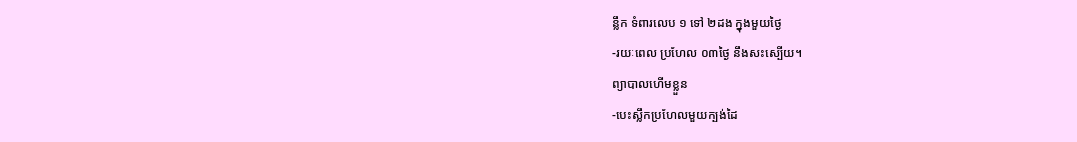ន្លឹក ទំពារលេប ១ ទៅ ២ដង ក្នុងមួយថ្ងៃ
-រយៈពេល ប្រហែល ០៣ថ្ងៃ នឹងសះស្បើយ។
ព្យាបាលហើមខ្លួន
-បេះស្លឹកប្រហែលមួយក្បង់ដៃ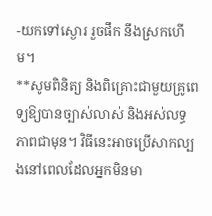-យកទៅស្ងោរ រួចផឹក នឹងស្រកហើម។
**សូមពិនិត្យ និងពិគ្រោះជាមួយគ្រូពេទ្យឱ្យបានច្បាស់លាស់ និងអស់លទ្ធភាពជាមុន។ វិធីនេះអាចប្រើសាកល្បងនៅពេលដែលអ្នកមិនមា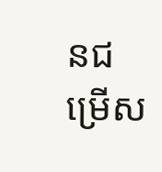នជម្រើស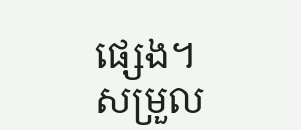ផ្សេង។
សម្រួល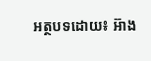អត្ថបទដោយ៖ អ៊ាង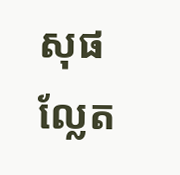សុផល្លែត